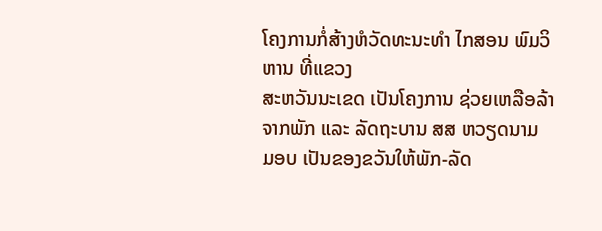ໂຄງການກໍ່ສ້າງຫໍວັດທະນະທຳ ໄກສອນ ພົມວິຫານ ທີ່ແຂວງ
ສະຫວັນນະເຂດ ເປັນໂຄງການ ຊ່ວຍເຫລືອລ້າຈາກພັກ ແລະ ລັດຖະບານ ສສ ຫວຽດນາມ ມອບ ເປັນຂອງຂວັນໃຫ້ພັກ-ລັດ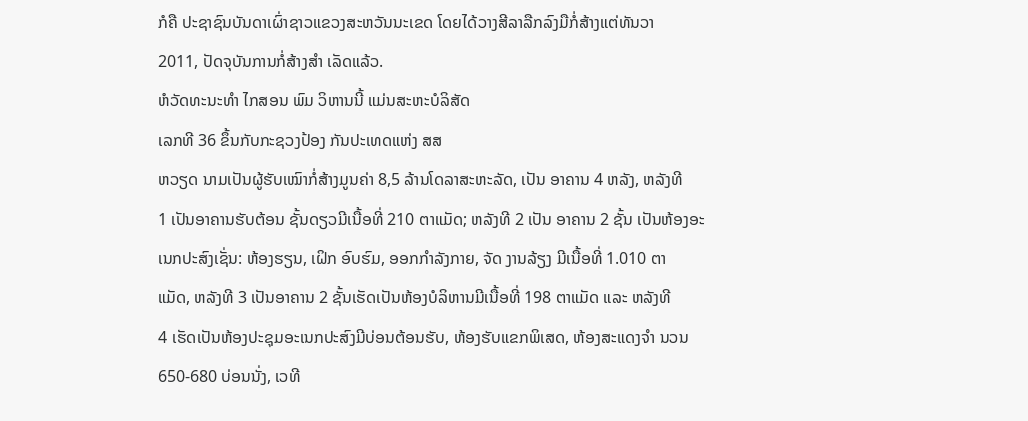ກໍຄື ປະຊາຊົນບັນດາເຜົ່າຊາວແຂວງສະຫວັນນະເຂດ ໂດຍໄດ້ວາງສີລາລືກລົງມືກໍ່ສ້າງແຕ່ທັນວາ
2011, ປັດຈຸບັນການກໍ່ສ້າງສຳ ເລັດແລ້ວ.
ຫໍວັດທະນະທຳ ໄກສອນ ພົມ ວິຫານນີ້ ແມ່ນສະຫະບໍລິສັດ
ເລກທີ 36 ຂຶ້ນກັບກະຊວງປ້ອງ ກັນປະເທດແຫ່ງ ສສ
ຫວຽດ ນາມເປັນຜູ້ຮັບເໝົາກໍ່ສ້າງມູນຄ່າ 8,5 ລ້ານໂດລາສະຫະລັດ, ເປັນ ອາຄານ 4 ຫລັງ, ຫລັງທີ
1 ເປັນອາຄານຮັບຕ້ອນ ຊັ້ນດຽວມີເນື້ອທີ່ 210 ຕາແມັດ; ຫລັງທີ 2 ເປັນ ອາຄານ 2 ຊັ້ນ ເປັນຫ້ອງອະ
ເນກປະສົງເຊັ່ນ: ຫ້ອງຮຽນ, ເຝິກ ອົບຮົມ, ອອກກຳລັງກາຍ, ຈັດ ງານລ້ຽງ ມີເນື້ອທີ່ 1.010 ຕາ
ແມັດ, ຫລັງທີ 3 ເປັນອາຄານ 2 ຊັ້ນເຮັດເປັນຫ້ອງບໍລິຫານມີເນື້ອທີ່ 198 ຕາແມັດ ແລະ ຫລັງທີ
4 ເຮັດເປັນຫ້ອງປະຊຸມອະເນກປະສົງມີບ່ອນຕ້ອນຮັບ, ຫ້ອງຮັບແຂກພິເສດ, ຫ້ອງສະແດງຈຳ ນວນ
650-680 ບ່ອນນັ່ງ, ເວທີ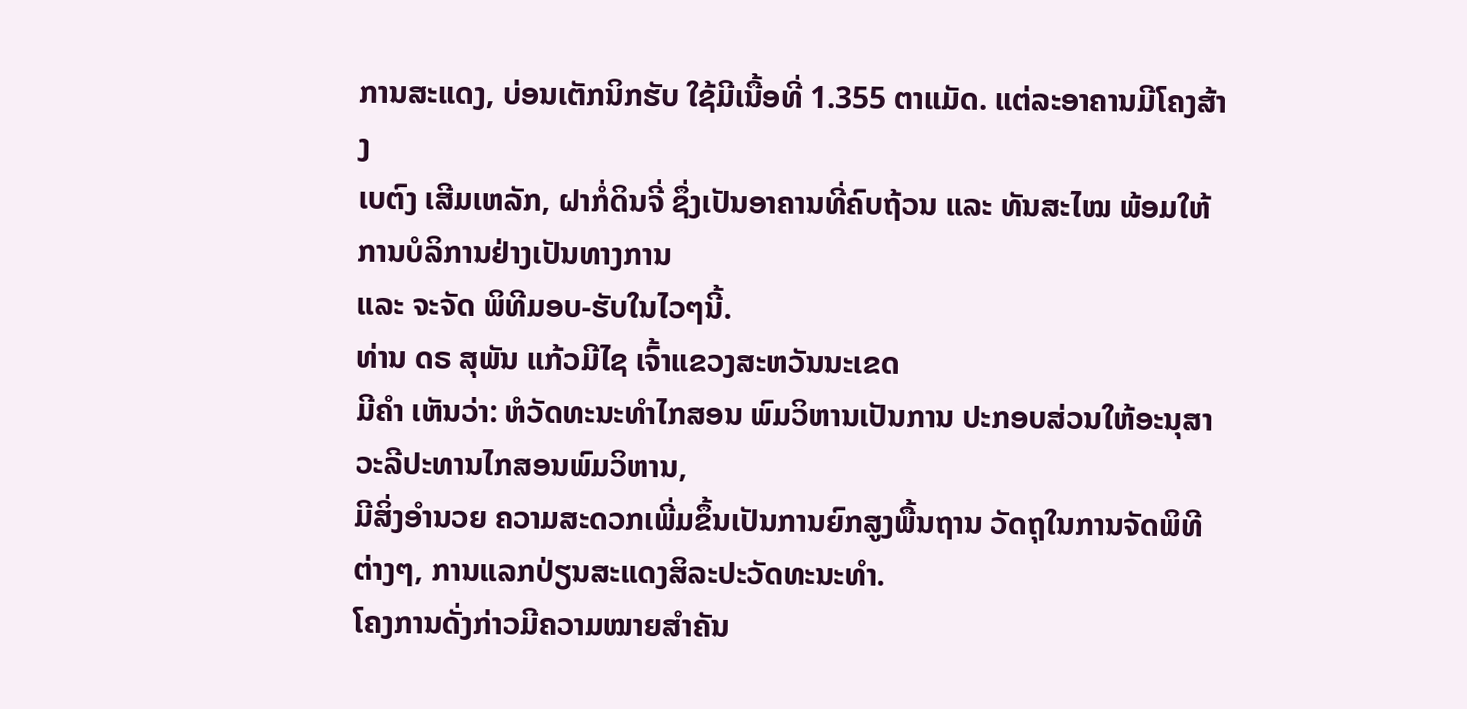ການສະແດງ, ບ່ອນເຕັກນິກຮັບ ໃຊ້ມີເນື້ອທີ່ 1.355 ຕາແມັດ. ແຕ່ລະອາຄານມີໂຄງສ້າງ
ເບຕົງ ເສີມເຫລັກ, ຝາກໍ່ດິນຈີ່ ຊຶ່ງເປັນອາຄານທີ່ຄົບຖ້ວນ ແລະ ທັນສະໄໝ ພ້ອມໃຫ້ການບໍລິການຢ່າງເປັນທາງການ
ແລະ ຈະຈັດ ພິທີມອບ-ຮັບໃນໄວໆນີ້.
ທ່ານ ດຣ ສຸພັນ ແກ້ວມີໄຊ ເຈົ້າແຂວງສະຫວັນນະເຂດ
ມີຄຳ ເຫັນວ່າ: ຫໍວັດທະນະທຳໄກສອນ ພົມວິຫານເປັນການ ປະກອບສ່ວນໃຫ້ອະນຸສາວະລີປະທານໄກສອນພົມວິຫານ,
ມີສິ່ງອຳນວຍ ຄວາມສະດວກເພີ່ມຂຶ້ນເປັນການຍົກສູງພື້ນຖານ ວັດຖຸໃນການຈັດພິທີຕ່າງໆ, ການແລກປ່ຽນສະແດງສິລະປະວັດທະນະທຳ.
ໂຄງການດັ່ງກ່າວມີຄວາມໝາຍສຳຄັນ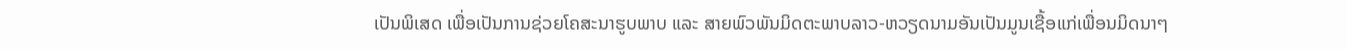ເປັນພິເສດ ເພື່ອເປັນການຊ່ວຍໂຄສະນາຮູບພາບ ແລະ ສາຍພົວພັນມິດຕະພາບລາວ-ຫວຽດນາມອັນເປັນມູນເຊື້ອແກ່ເພື່ອນມິດນາໆ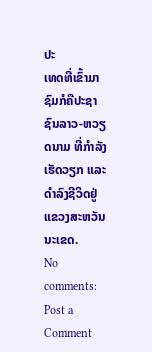ປະ
ເທດທີ່ເຂົ້າມາຊົມກໍຄືປະຊາຊົນລາວ-ຫວຽດນາມ ທີ່ກຳລັງເຮັດວຽກ ແລະ ດຳລົງຊີວິດຢູ່ແຂວງສະຫວັນນະເຂດ.
No comments:
Post a Comment